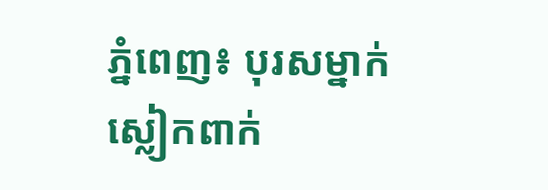ភ្នំពេញ៖ បុរសម្នាក់ ស្លៀកពាក់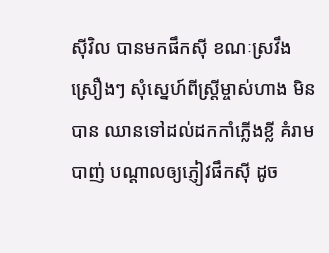ស៊ីវិល បានមកផឹកស៊ី ខណៈស្រវឹងស្រឿងៗ សុំស្នេហ៍ពីស្ត្រីម្ចាស់ហាង មិនបាន ឈានទៅដល់ដកកាំភ្លើងខ្លី គំរាមបាញ់ បណ្ដាលឲ្យភ្ញៀវផឹកស៊ី ដូច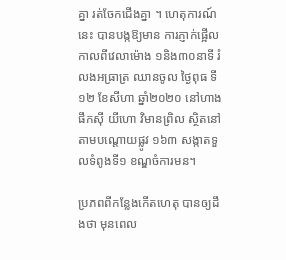គ្នា រត់ចែកជើងគ្នា ។ ហេតុការណ៍នេះ បានបង្កឱ្យមាន ការភ្ញាក់ផ្អើល កាលពីវេលាម៉ោង ១និង៣០នាទី រំលងអធ្រាត្រ ឈានចូល ថ្ងៃពុធ ទី១២ ខែសីហា ឆ្នាំ២០២០ នៅហាងផឹកស៊ី យីហោ វិមានព្រិល ស្ថិតនៅតាមបណ្តោយផ្លូវ ១៦៣ សង្កាតទួលទំពូងទី១ ខណ្ឌចំការមន។

ប្រភពពីកន្លែងកើតហេតុ បានឲ្យដឹងថា មុនពេល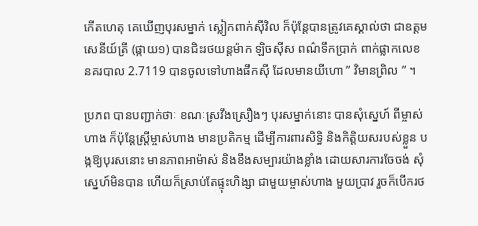កើតហេតុ គេឃើញបុរសម្នាក់ ស្លៀកពាក់ស៊ីវិល ក៏ប៉ុន្តែបានត្រូវគេស្គាល់ថា ជាឧត្តមសេនីយ៍ត្រី (ផ្កាយ១) បានជិះរថយន្តម៉ាក ឡិចស៊ីស ពណ៌ទឹកប្រាក់ ពាក់ផ្លាកលេខ នគរបាល 2.7119 បានចូលទៅហាងផឹកស៊ី ដែលមានយីហោ ” វិមានព្រិល ” ។

ប្រភព បានបញ្ជាក់ថាៈ ខណៈស្រវឹងស្រឿងៗ បុរសម្នាក់នោះ បានសុំស្នេហ៍ ពីម្ចាស់ហាង ក៏ប៉ុន្តែស្ត្រីម្ចាស់ហាង មានប្រតិកម្ម ដើម្បីការពារសិទ្ធិ និងកិត្តិយសរបស់ខ្លួន បង្កឱ្យបុរសនោះ មានភាពអាម៉ាស់ និងខឹងសម្បារយ៉ាងខ្លាំង ដោយសារការចែចង់ សុំស្នេហ៍មិនបាន ហើយក៏ស្រាប់តែផ្ទុះហិង្សា ជាមួយម្ចាស់ហាង មួយប្រាវ រួចក៏បើករថ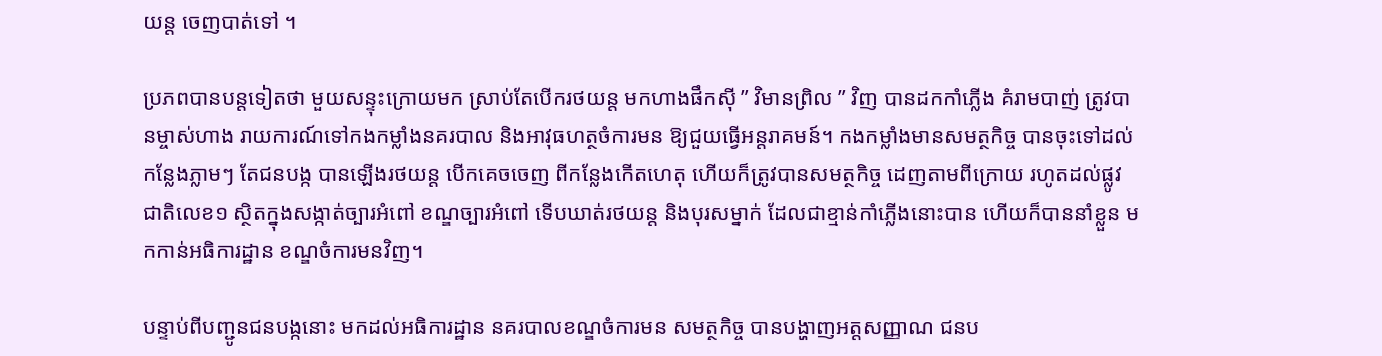យន្ត ចេញបាត់ទៅ ។

ប្រភពបានបន្តទៀតថា មួយសន្ទុះក្រោយមក ស្រាប់តែបើករថយន្ត មកហាងផឹកស៊ី ” វិមានព្រិល ” វិញ បានដកកាំភ្លើង គំរាមបាញ់ ត្រូវបានម្ចាស់ហាង រាយការណ៍ទៅកងកម្លាំងនគរបាល និងអាវុធហត្ថចំការមន ឱ្យជួយធ្វើអន្តរាគមន៍។ កងកម្លាំងមានសមត្ថកិច្ច បានចុះទៅដល់កន្លែងភ្លាមៗ តែជនបង្ក បានឡើងរថយន្ត បើកគេចចេញ ពីកន្លែងកើតហេតុ ហើយក៏ត្រូវបានសមត្ថកិច្ច ដេញតាមពីក្រោយ រហូតដល់ផ្លូវជាតិលេខ១ ស្ថិតក្នុងសង្កាត់ច្បារអំពៅ ខណ្ឌច្បារអំពៅ ទើបឃាត់រថយន្ត និងបុរសម្នាក់ ដែលជាខ្មាន់កាំភ្លើងនោះបាន ហើយក៏បាននាំខ្លួន មកកាន់អធិការដ្ឋាន ខណ្ឌចំការមនវិញ។

បន្ទាប់ពីបញ្ជូនជនបង្កនោះ មកដល់អធិការដ្ឋាន នគរបាលខណ្ឌចំការមន សមត្ថកិច្ច បានបង្ហាញអត្តសញ្ញាណ ជនប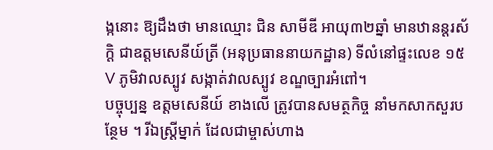ង្កនោះ ឱ្យដឹងថា មានឈ្មោះ ជិន សាមីឌី អាយុ៣២ឆ្នាំ មានឋានន្តរស័ក្តិ ជាឧត្តមសេនីយ៍ត្រី (អនុប្រធាននាយកដ្ឋាន) ទីលំនៅផ្ទះលេខ ១៥V ភូមិវាលស្បូវ សង្កាត់វាលស្បូវ ខណ្ឌច្បារអំពៅ។
បច្ចុប្បន្ន ឧត្តមសេនីយ៍ ខាងលើ ត្រូវបានសមត្ថកិច្ច នាំមកសាកសួរបន្ថែម ។ រីឯស្ត្រីម្នាក់ ដែលជាម្ចាស់ហាង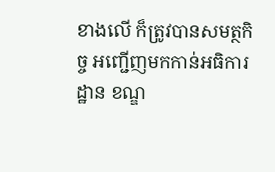ខាងលើ ក៏ត្រូវបានសមត្ថកិច្ច អញ្ជើញមកកាន់អធិការដ្ឋាន ខណ្ឌ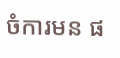ចំការមន ផ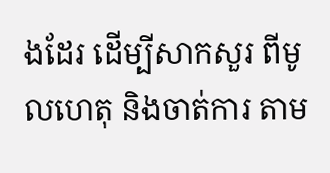ងដែរ ដើម្បីសាកសួរ ពីមូលហេតុ និងចាត់ការ តាម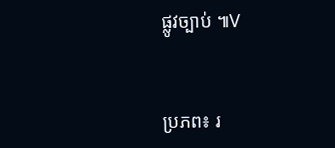ផ្លូវច្បាប់ ៕V


ប្រភព៖ រ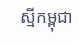ស្មីកម្ពុជា